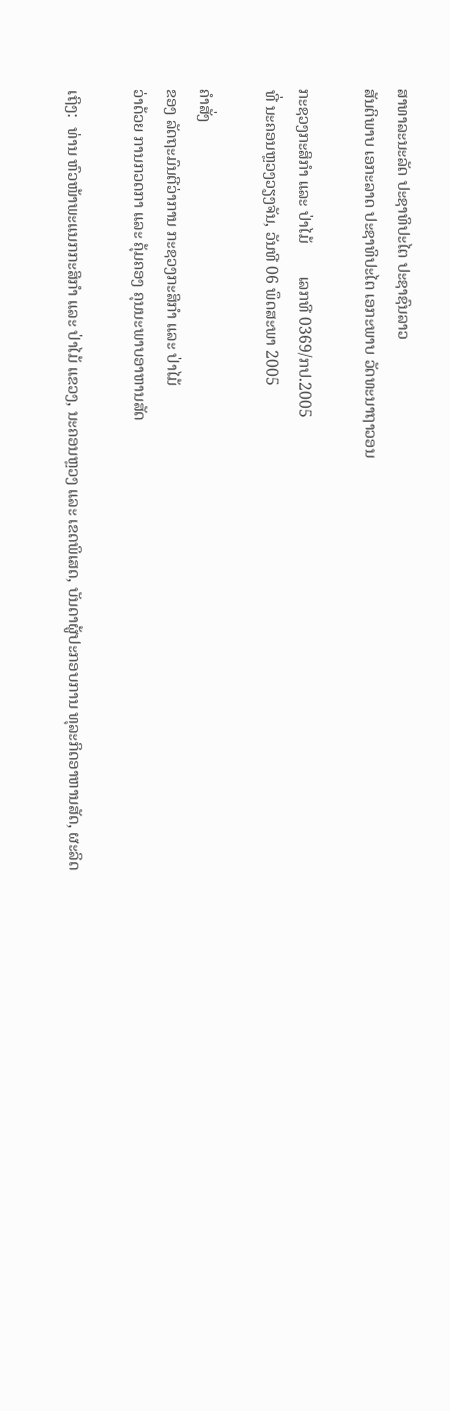ສາທາລະນະລັດ ປະຊາທິປະໄຕ ປະຊາຊົນລາວ
ສັນຕິພາບ ເອກະລາດ ປະຊາທິປະໄຕ ເອກະພາບ ວັດທະນາຖາວອນ

ກະຊວງກະສິກຳ ແລະ ປ່າໄມ້        ເລກທີ 0369/ກປ.2005
ທີ່ ນະຄອນຫຼວງວຽງຈັນ, ວັນທີ 06 ພຶດສະພາ 2005

ຄຳສັ່ງ
ຂອງ ລັດຖະມົນຕີວ່າການ ກະຊວງກະສິກຳ ແລະ ປ່າໄມ້
ວ່າດ້ວຍ ການກວດກາ ແລະ ຄຸ້ມຄອງ ຄຸນນະພາບອາຫານສັດ

ເຖິງ:  ທ່ານ ຫົວໜ້າພະແນກກະສິກຳ ແລະ ປ່າໄມ້ ແຂວງ, ນະຄອນຫຼວງ ແລະ ເຂດພິເສດ, ບັນດາຜູ້ປະກອບການ ທຸລະກິດອາຫານສັດ, ຜະລິດ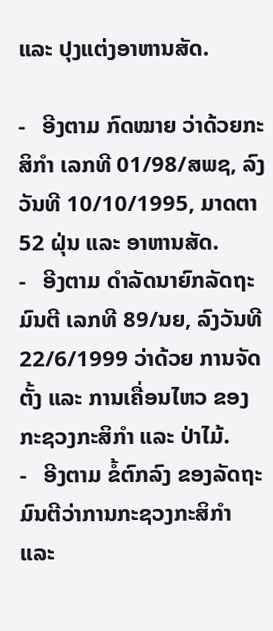ແລະ ປຸງແຕ່ງອາຫານສັດ.

-   ອີງຕາມ ກົດໝາຍ ວ່າດ້ວຍກະສິກຳ ເລກທີ 01/98/ສພຊ, ລົງວັນທີ 10/10/1995, ມາດຕາ 52 ຝຸ່ນ ແລະ ອາຫານສັດ.
-   ອີງຕາມ ດຳລັດນາຍົກລັດຖະມົນຕີ ເລກທີ 89/ນຍ, ລົງວັນທີ 22/6/1999 ວ່າດ້ວຍ ການຈັດຕັ້ງ ແລະ ການເຄື່ອນໄຫວ ຂອງກະຊວງກະສິກຳ ແລະ ປ່າໄມ້.
-   ອີງຕາມ ຂໍ້ຕົກລົງ ຂອງລັດຖະມົນຕີວ່າການກະຊວງກະສິກຳ ແລະ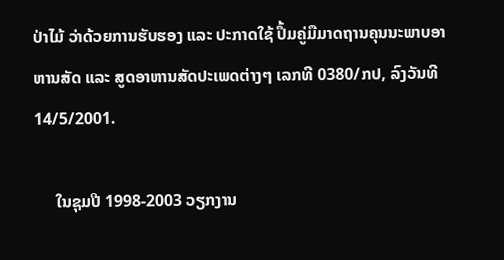ປ່າໄມ້ ວ່າດ້ວຍການຮັບຮອງ ແລະ ປະກາດໃຊ້ ປຶ້ມຄູ່ມືມາດຖານຄຸນນະພາບອາຫານສັດ ແລະ ສູດອາຫານສັດປະເພດຕ່າງໆ ເລກທີ 0380/ກປ, ລົງວັນທີ 14/5/2001.

     ໃນຊຸມປີ 1998-2003 ວຽກງານ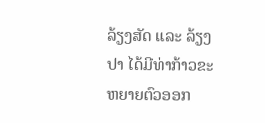ລ້ຽງສັດ ແລະ ລ້ຽງປາ ໄດ້ມີທ່າກ້າວຂະຫຍາຍຕົວອອກ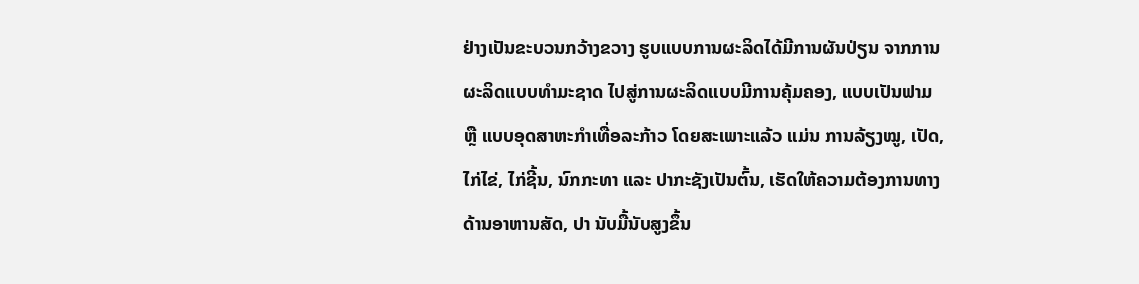ຢ່າງເປັນຂະບວນກວ້າງຂວາງ ຮູບແບບການຜະລິດໄດ້ມີການຜັນປ່ຽນ ຈາກການຜະລິດແບບທຳມະຊາດ ໄປສູ່ການຜະລິດແບບມີການຄຸ້ມຄອງ, ແບບເປັນຟາມ ຫຼື ແບບອຸດສາຫະກຳເທື່ອລະກ້າວ ໂດຍສະເພາະແລ້ວ ແມ່ນ ການລ້ຽງໝູ, ເປັດ, ໄກ່ໄຂ່, ໄກ່ຊີ້ນ, ນົກກະທາ ແລະ ປາກະຊັງເປັນຕົ້ນ, ເຮັດໃຫ້ຄວາມຕ້ອງການທາງດ້ານອາຫານສັດ, ປາ ນັບມື້ນັບສູງຂຶ້ນ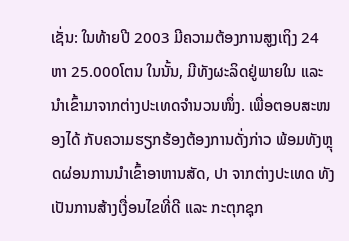ເຊັ່ນ: ໃນທ້າຍປີ 2003 ມີຄວາມຕ້ອງການສູງເຖິງ 24 ຫາ 25.000ໂຕນ ໃນນັ້ນ, ມີທັງຜະລິດຢູ່ພາຍໃນ ແລະ ນຳເຂົ້າມາຈາກຕ່າງປະເທດຈຳນວນໜຶ່ງ. ເພື່ອຕອບສະໜອງໄດ້ ກັບຄວາມຮຽກຮ້ອງຕ້ອງການດັ່ງກ່າວ ພ້ອມທັງຫຼຸດຜ່ອນການນຳເຂົ້າອາຫານສັດ, ປາ ຈາກຕ່າງປະເທດ ທັງເປັນການສ້າງເງື່ອນໄຂທີ່ດີ ແລະ ກະຕຸກຊຸກ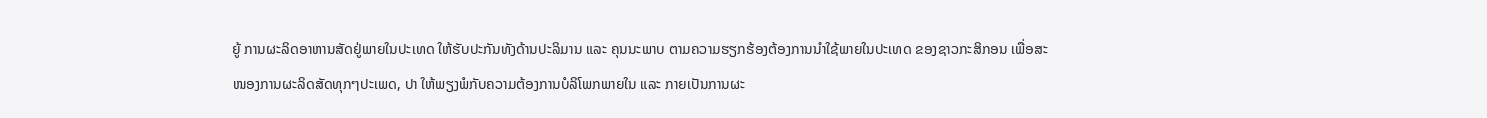ຍູ້ ການຜະລິດອາຫານສັດຢູ່ພາຍໃນປະເທດ ໃຫ້ຮັບປະກັນທັງດ້ານປະລິມານ ແລະ ຄຸນນະພາບ ຕາມຄວາມຮຽກຮ້ອງຕ້ອງການນຳໃຊ້ພາຍໃນປະເທດ ຂອງຊາວກະສິກອນ ເພື່ອສະໜອງການຜະລິດສັດທຸກໆປະເພດ, ປາ ໃຫ້ພຽງພໍກັບຄວາມຕ້ອງການບໍລິໂພກພາຍໃນ ແລະ ກາຍເປັນການຜະ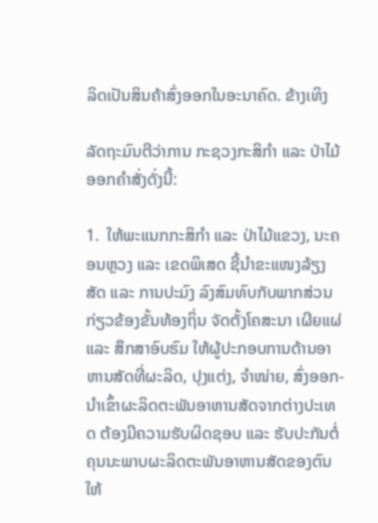ລິດເປັນສິນຄ້າສົ່ງອອກໃນອະນາຄົດ. ຂ້າງເທິງ

ລັດຖະມົນຕີວ່າການ ກະຊວງກະສິກຳ ແລະ ປ່າໄມ້ ອອກຄຳສັ່ງດັ່ງນີ້:

1.  ໃຫ້ພະແນກກະສິກຳ ແລະ ປ່າໄມ້ແຂວງ, ນະຄອນຫຼວງ ແລະ ເຂດພິເສດ ຊີ້ນຳຂະແໜງລ້ຽງສັດ ແລະ ການປະມົງ ລົງສົມທົບກັບພາກສ່ວນກ່ຽວຂ້ອງຂັ້ນທ້ອງຖິ່ນ ຈັດຕັ້ງໂຄສະນາ ເຜີຍແຜ່ ແລະ ສຶກສາອົບຮົມ ໃຫ້ຜູ້ປະກອບການດ້ານອາຫານສັດທີ່ຜະລິດ, ປຸງແຕ່ງ, ຈຳໜ່າຍ, ສົ່ງອອກ-ນຳເຂົ້າຜະລິດຕະພັນອາຫານສັດຈາກຕ່າງປະເທດ ຕ້ອງມີຄວາມຮັບຜິດຊອບ ແລະ ຮັບປະກັນຕໍ່ຄຸນນະພາບຜະລິດຕະພັນອາຫານສັດຂອງຕົນໃຫ້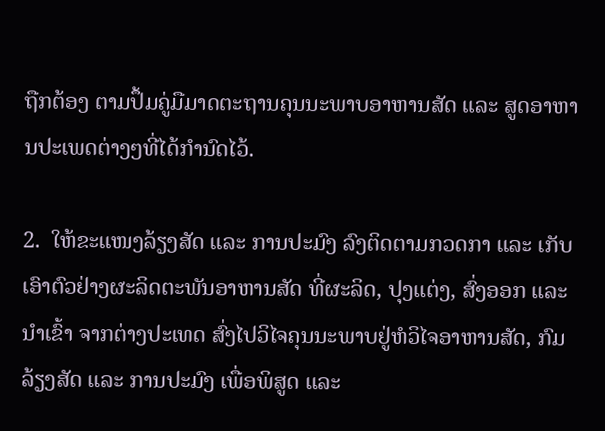ຖືກຕ້ອງ ຕາມປຶ້ມຄູ່ມືມາດຕະຖານຄຸນນະພາບອາຫານສັດ ແລະ ສູດອາຫານປະເພດຕ່າງໆທີ່ໄດ້ກຳນົດໄວ້.

2.  ໃຫ້ຂະແໜງລ້ຽງສັດ ແລະ ການປະມົງ ລົງຕິດຕາມກວດກາ ແລະ ເກັບເອົາຕົວຢ່າງຜະລິດຕະພັນອາຫານສັດ ທີ່ຜະລິດ, ປຸງແຕ່ງ, ສົ່ງອອກ ແລະ ນຳເຂົ້າ ຈາກຕ່າງປະເທດ ສົ່ງໄປວິໄຈຄຸນນະພາບຢູ່ຫໍວິໄຈອາຫານສັດ, ກົມລ້ຽງສັດ ແລະ ການປະມົງ ເພື່ອພິສູດ ແລະ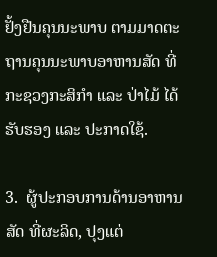ຢັ້ງຢືນຄຸນນະພາບ ຕາມມາດຕະຖານຄຸນນະພາບອາຫານສັດ ທີ່ກະຊວງກະສິກຳ ແລະ ປ່າໄມ້ ໄດ້ຮັບຮອງ ແລະ ປະກາດໃຊ້.

3.  ຜູ້ປະກອບການດ້ານອາຫານສັດ ທີ່ຜະລິດ, ປຸງແຕ່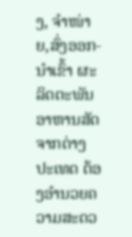ງ, ຈຳໜ່າຍ,ສົ່ງອອກ-ນຳເຂົ້າ ຜະລິດຕະພັນອາຫານສັດຈາກຕ່າງປະເທດ ຕ້ອງອຳນວຍຄວາມສະດວ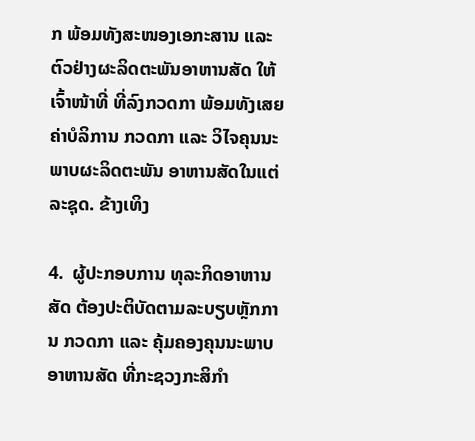ກ ພ້ອມທັງສະໜອງເອກະສານ ແລະ ຕົວຢ່າງຜະລິດຕະພັນອາຫານສັດ ໃຫ້ເຈົ້າໜ້າທີ່ ທີ່ລົງກວດກາ ພ້ອມທັງເສຍຄ່າບໍລິການ ກວດກາ ແລະ ວິໄຈຄຸນນະພາບຜະລິດຕະພັນ ອາຫານສັດໃນແຕ່ລະຊຸດ. ຂ້າງເທິງ

4.  ຜູ້ປະກອບການ ທຸລະກິດອາຫານສັດ ຕ້ອງປະຕິບັດຕາມລະບຽບຫຼັກການ ກວດກາ ແລະ ຄຸ້ມຄອງຄຸນນະພາບ ອາຫານສັດ ທີ່ກະຊວງກະສິກຳ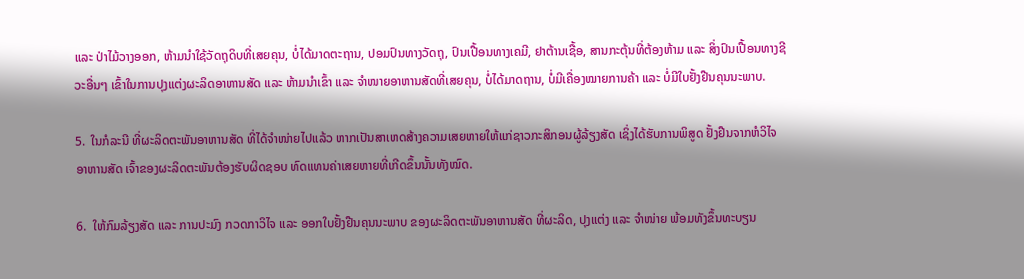ແລະ ປ່າໄມ້ວາງອອກ, ຫ້າມນຳໃຊ້ວັດຖຸດິບທີ່ເສຍຄຸນ, ບໍ່ໄດ້ມາດຕະຖານ, ປອມປົນທາງວັດຖຸ, ປົນເປື້ອນທາງເຄມີ, ຢາຕ້ານເຊື້ອ, ສານກະຕຸ້ນທີ່ຕ້ອງຫ້າມ ແລະ ສິ່ງປົນເປື້ອນທາງຊີວະອື່ນໆ ເຂົ້າໃນການປຸງແຕ່ງຜະລິດອາຫານສັດ ແລະ ຫ້າມນຳເຂົ້າ ແລະ ຈຳໜາຍອາຫານສັດທີ່ເສຍຄຸນ, ບໍ່ໄດ້ມາດຖານ, ບໍ່ມີເຄື່ອງໝາຍການຄ້າ ແລະ ບໍ່ມີໃບຢັ້ງຢືນຄຸນນະພາບ.

5.  ໃນກໍລະນີ ທີ່ຜະລິດຕະພັນອາຫານສັດ ທີ່ໄດ້ຈຳໜ່າຍໄປແລ້ວ ຫາກເປັນສາເຫດສ້າງຄວາມເສຍຫາຍໃຫ້ແກ່ຊາວກະສິກອນຜູ້ລ້ຽງສັດ ເຊິ່ງໄດ້ຮັບການພິສູດ ຢັ້ງຢືນຈາກຫໍວິໄຈອາຫານສັດ ເຈົ້າຂອງຜະລິດຕະພັນຕ້ອງຮັບຜິດຊອບ ທົດແທນຄ່າເສຍຫາຍທີ່ເກີດຂຶ້ນນັ້ນທັງໝົດ.

6.  ໃຫ້ກົມລ້ຽງສັດ ແລະ ການປະມົງ ກວດກາວິໄຈ ແລະ ອອກໃບຢັ້ງຢືນຄຸນນະພາບ ຂອງຜະລິດຕະພັນອາຫານສັດ ທີ່ຜະລິດ, ປຸງແຕ່ງ ແລະ ຈຳໜ່າຍ ພ້ອມທັງຂຶ້ນທະບຽນ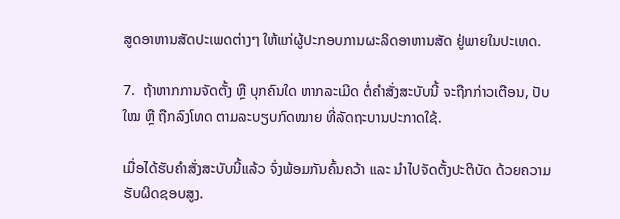ສູດອາຫານສັດປະເພດຕ່າງໆ ໃຫ້ແກ່ຜູ້ປະກອບການຜະລິດອາຫານສັດ ຢູ່ພາຍໃນປະເທດ.

7.  ຖ້າຫາກການຈັດຕັ້ງ ຫຼື ບຸກຄົນໃດ ຫາກລະເມີດ ຕໍ່ຄຳສັ່ງສະບັບນີ້ ຈະຖືກກ່າວເຕືອນ, ປັບໃໝ ຫຼື ຖືກລົງໂທດ ຕາມລະບຽບກົດໝາຍ ທີ່ລັດຖະບານປະກາດໃຊ້.

ເມື່ອໄດ້ຮັບຄຳສັ່ງສະບັບນີ້ແລ້ວ ຈົ່ງພ້ອມກັນຄົ້ນຄວ້າ ແລະ ນຳໄປຈັດຕັ້ງປະຕິບັດ ດ້ວຍຄວາມຮັບຜິດຊອບສູງ.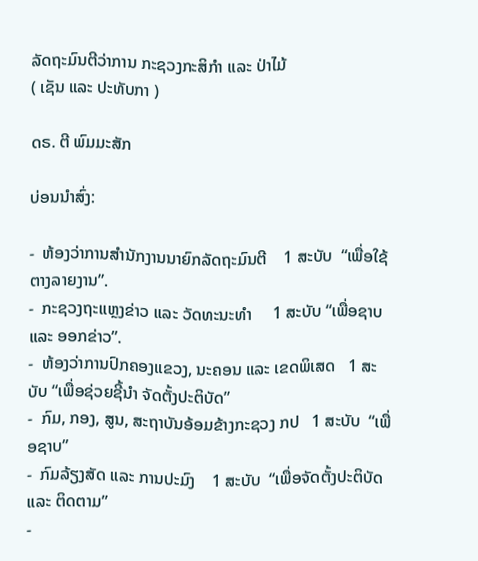ລັດຖະມົນຕີວ່າການ ກະຊວງກະສິກຳ ແລະ ປ່າໄມ້
( ເຊັນ ແລະ ປະທັບກາ )

ດຣ. ຕີ ພົມມະສັກ

ບ່ອນນຳສົ່ງ:

-  ຫ້ອງວ່າການສຳນັກງານນາຍົກລັດຖະມົນຕີ    1 ສະບັບ  “ເພື່ອໃຊ້ຕາງລາຍງານ”.
-  ກະຊວງຖະແຫຼງຂ່າວ ແລະ ວັດທະນະທຳ     1 ສະບັບ “ເພື່ອຊາບ ແລະ ອອກຂ່າວ”.
-  ຫ້ອງວ່າການປົກຄອງແຂວງ, ນະຄອນ ແລະ ເຂດພິເສດ   1 ສະບັບ “ເພື່ອຊ່ວຍຊີ້ນຳ ຈັດຕັ້ງປະຕິບັດ”
-  ກົມ, ກອງ, ສູນ, ສະຖາບັນອ້ອມຂ້າງກະຊວງ ກປ   1 ສະບັບ  “ເພື່ອຊາບ”
-  ກົມລ້ຽງສັດ ແລະ ການປະມົງ    1 ສະບັບ  “ເພື່ອຈັດຕັ້ງປະຕິບັດ ແລະ ຕິດຕາມ”
-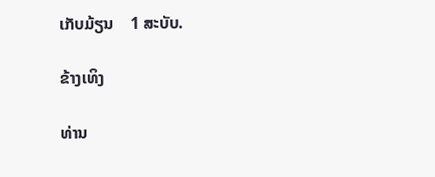ເກັບມ້ຽນ    1 ສະບັບ.

ຂ້າງເທິງ

ທ່ານ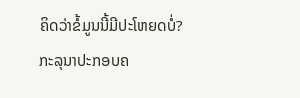ຄິດວ່າຂໍ້ມູນນີ້ມີປະໂຫຍດບໍ່?
ກະລຸນາປະກອບຄ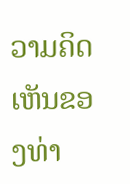ວາມຄິດເຫັນຂອງທ່າ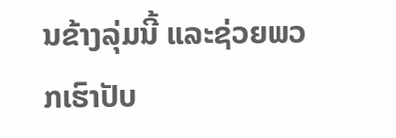ນຂ້າງລຸ່ມນີ້ ແລະຊ່ວຍພວກເຮົາປັບ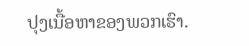ປຸງເນື້ອຫາຂອງພວກເຮົາ.